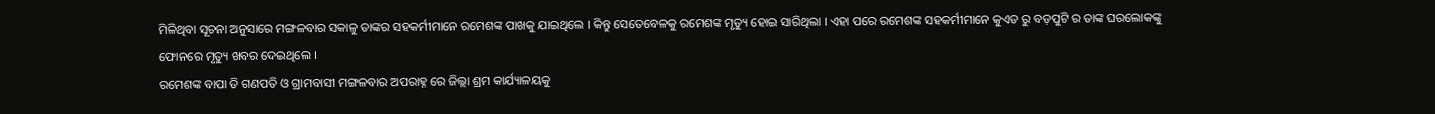ମିଳିଥିବା ସୂଚନା ଅନୁସାରେ ମଙ୍ଗଳବାର ସକାଳୁ ତାଙ୍କର ସହକର୍ମୀମାନେ ରମେଶଙ୍କ ପାଖକୁ ଯାଇଥିଲେ । କିନ୍ତୁ ସେତେବେଳକୁ ରମେଶଙ୍କ ମୃତ୍ୟୁ ହୋଇ ସାରିଥିଲା । ଏହା ପରେ ରମେଶଙ୍କ ସହକର୍ମୀମାନେ କୁଏତ ରୁ ବଡ଼ପୁଟି ର ତାଙ୍କ ଘରଲୋକଙ୍କୁ ଫୋନରେ ମୃତ୍ୟୁ ଖବର ଦେଇଥିଲେ ।
ରମେଶଙ୍କ ବାପା ଡି ଗଣପତି ଓ ଗ୍ରାମବାସୀ ମଙ୍ଗଳବାର ଅପରାହ୍ନ ରେ ଜିଲ୍ଲା ଶ୍ରମ କାର୍ଯ୍ୟାଳୟକୁ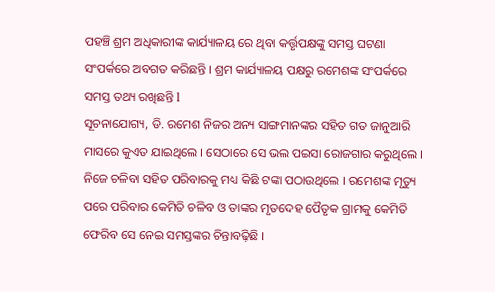ପହଞ୍ଚି ଶ୍ରମ ଅଧିକାରୀଙ୍କ କାର୍ଯ୍ୟାଳୟ ରେ ଥିବା କର୍ତ୍ତୃପକ୍ଷଙ୍କୁ ସମସ୍ତ ଘଟଣା ସଂପର୍କରେ ଅବଗତ କରିଛନ୍ତି । ଶ୍ରମ କାର୍ଯ୍ୟାଳୟ ପକ୍ଷରୁ ରମେଶଙ୍କ ସଂପର୍କରେ ସମସ୍ତ ତଥ୍ୟ ରଖିଛନ୍ତି l
ସୂଚନାଯୋଗ୍ୟ, ଡି. ରମେଶ ନିଜର ଅନ୍ୟ ସାଙ୍ଗମାନଙ୍କର ସହିତ ଗତ ଜାନୁଆରି ମାସରେ କୁଏତ ଯାଇଥିଲେ । ସେଠାରେ ସେ ଭଲ ପଇସା ରୋଜଗାର କରୁଥିଲେ । ନିଜେ ଚଳିବା ସହିତ ପରିବାରକୁ ମଧ୍ୟ କିଛି ଟଙ୍କା ପଠାଉଥିଲେ । ରମେଶଙ୍କ ମୃତ୍ୟୁ ପରେ ପରିବାର କେମିତି ଚଳିବ ଓ ତାଙ୍କର ମୃତଦେହ ପୈତୃକ ଗ୍ରାମକୁ କେମିତି ଫେରିବ ସେ ନେଇ ସମସ୍ତଙ୍କର ଚିନ୍ତାବଢ଼ିଛି ।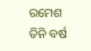ରମେଶ ତିନି ବର୍ଷ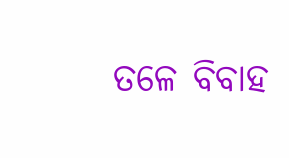ତଳେ ବିବାହ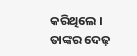କରିଥିଲେ । ତାଙ୍କର ଦେଢ଼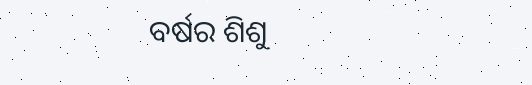ବର୍ଷର ଶିଶୁ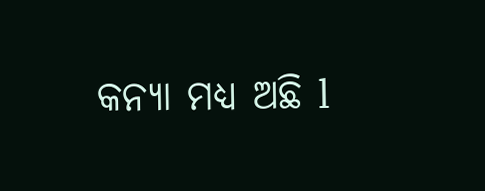କନ୍ୟା ମଧ୍ୟ ଅଛି l